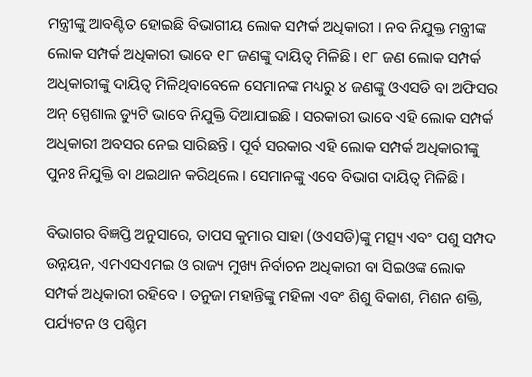ମନ୍ତ୍ରୀଙ୍କୁ ଆବଣ୍ଟିତ ହୋଇଛି ବିଭାଗୀୟ ଲୋକ ସମ୍ପର୍କ ଅଧିକାରୀ । ନବ ନିଯୁକ୍ତ ମନ୍ତ୍ରୀଙ୍କ ଲୋକ ସମ୍ପର୍କ ଅଧିକାରୀ ଭାବେ ୧୮ ଜଣଙ୍କୁ ଦାୟିତ୍ୱ ମିଳିଛି । ୧୮ ଜଣ ଲୋକ ସମ୍ପର୍କ ଅଧିକାରୀଙ୍କୁ ଦାୟିତ୍ୱ ମିଳିଥିବାବେଳେ ସେମାନଙ୍କ ମଧ୍ୟରୁ ୪ ଜଣଙ୍କୁ ଓଏସଡି ବା ଅଫିସର ଅନ୍ ସ୍ପେଶାଲ ଡ୍ୟୁଟି ଭାବେ ନିଯୁକ୍ତି ଦିଆଯାଇଛି । ସରକାରୀ ଭାବେ ଏହି ଲୋକ ସମ୍ପର୍କ ଅଧିକାରୀ ଅବସର ନେଇ ସାରିଛନ୍ତି । ପୂର୍ବ ସରକାର ଏହି ଲୋକ ସମ୍ପର୍କ ଅଧିକାରୀଙ୍କୁ ପୁନଃ ନିଯୁକ୍ତି ବା ଥଇଥାନ କରିଥିଲେ । ସେମାନଙ୍କୁ ଏବେ ବିଭାଗ ଦାୟିତ୍ୱ ମିଳିଛି ।

ବିଭାଗର ବିଜ୍ଞପ୍ତି ଅନୁସାରେ, ତାପସ କୁମାର ସାହା (ଓଏସଡି)ଙ୍କୁ ମତ୍ସ୍ୟ ଏବଂ ପଶୁ ସମ୍ପଦ ଉନ୍ନୟନ, ଏମଏସଏମଇ ଓ ରାଜ୍ୟ ମୁଖ୍ୟ ନିର୍ବାଚନ ଅଧିକାରୀ ବା ସିଇଓଙ୍କ ଲୋକ ସମ୍ପର୍କ ଅଧିକାରୀ ରହିବେ । ତନୁଜା ମହାନ୍ତିଙ୍କୁ ମହିଳା ଏବଂ ଶିଶୁ ବିକାଶ, ମିଶନ ଶକ୍ତି, ପର୍ଯ୍ୟଟନ ଓ ପଶ୍ଚିମ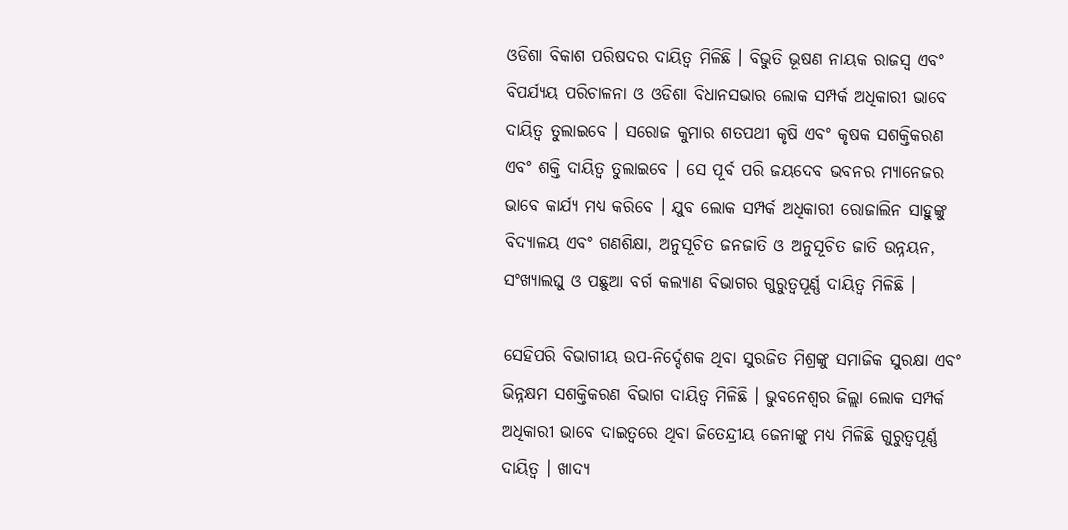ଓଡିଶା ବିକାଶ ପରିଷଦର ଦାୟିତ୍ୱ ମିଳିଛି । ବିଭୁତି ଭୂଷଣ ନାୟକ ରାଜସ୍ୱ ଏବଂ ବିପର୍ଯ୍ୟୟ ପରିଚାଳନା ଓ ଓଡିଶା ବିଧାନସଭାର ଲୋକ ସମ୍ପର୍କ ଅଧିକାରୀ ଭାବେ ଦାୟିତ୍ୱ ତୁଲାଇବେ । ସରୋଜ କୁମାର ଶତପଥୀ କୃଷି ଏବଂ କୃଷକ ସଶକ୍ତିକରଣ ଏବଂ ଶକ୍ତି ଦାୟିତ୍ୱ ତୁଲାଇବେ । ସେ ପୂର୍ବ ପରି ଜୟଦେବ ଭବନର ମ୍ୟାନେଜର ଭାବେ କାର୍ଯ୍ୟ ମଧ୍ୟ କରିବେ । ଯୁବ ଲୋକ ସମ୍ପର୍କ ଅଧିକାରୀ ରୋଜାଲିନ ସାହୁଙ୍କୁ ବିଦ୍ୟାଳୟ ଏବଂ ଗଣଶିକ୍ଷା, ଅନୁସୂଚିତ ଜନଜାତି ଓ ଅନୁସୂଚିତ ଜାତି ଉନ୍ନୟନ, ସଂଖ୍ୟାଲଘୁ ଓ ପଛୁଆ ବର୍ଗ କଲ୍ୟାଣ ବିଭାଗର ଗୁରୁତ୍ୱପୂର୍ଣ୍ଣ ଦାୟିତ୍ୱ ମିଳିଛି ।

ସେହିପରି ବିଭାଗୀୟ ଉପ-ନିର୍ଦ୍ଦେଶକ ଥିବା ସୁରଜିତ ମିଶ୍ରଙ୍କୁ ସମାଜିକ ସୁରକ୍ଷା ଏବଂ ଭିନ୍ନକ୍ଷମ ସଶକ୍ତିକରଣ ବିଭାଗ ଦାୟିତ୍ୱ ମିଳିଛି । ଭୁବନେଶ୍ୱର ଜିଲ୍ଲା ଲୋକ ସମ୍ପର୍କ ଅଧିକାରୀ ଭାବେ ଦାଇତ୍ୱରେ ଥିବା ଜିତେନ୍ଦ୍ରୀୟ ଜେନାଙ୍କୁ ମଧ୍ୟ ମିଳିଛି ଗୁରୁତ୍ୱପୂର୍ଣ୍ଣ ଦାୟିତ୍ୱ । ଖାଦ୍ୟ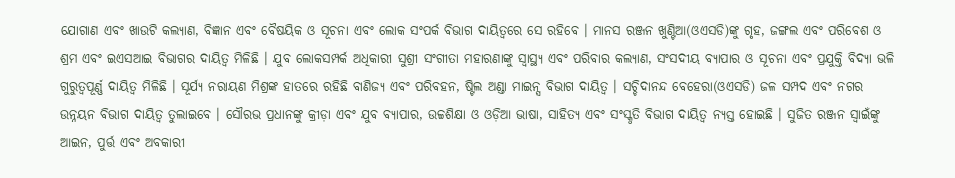ଯୋଗାଣ ଏବଂ ଖାଉଟି କଲ୍ୟାଣ, ବିଜ୍ଞାନ ଏବଂ ବୈଷୟିକ ଓ ସୂଚନା ଏବଂ ଲୋକ ସଂପର୍କ ବିଭାଗ ଦାୟିତ୍ୱରେ ସେ ରହିବେ । ମାନସ ରଞ୍ଜନ ଖୁଣ୍ଟିଆ(ଓଏସଡି)ଙ୍କୁ ଗୃହ, ଜଙ୍ଗଲ ଏବଂ ପରିବେଶ ଓ ଶ୍ରମ ଏବଂ ଇଏସଆଇ ବିଭାଗର ଦାୟିତ୍ୱ ମିଳିଛି । ଯୁବ ଲୋକସମ୍ପର୍କ ଅଧିକାରୀ ସୁଶ୍ରୀ ସଂଗୀତା ମହାରଣାଙ୍କୁ ସ୍ୱାସ୍ଥ୍ୟ ଏବଂ ପରିବାର କଲ୍ୟାଣ, ସଂସଦୀୟ ବ୍ୟାପାର ଓ ସୂଚନା ଏବଂ ପ୍ରଯୁକ୍ତି ବିଦ୍ୟା ଭଳି ଗୁରୁତ୍ୱପୂର୍ଣ୍ଣ ଦାୟିତ୍ୱ ମିଳିଛି । ସୂର୍ଯ୍ୟ ନରାୟଣ ମିଶ୍ରଙ୍କ ହାତରେ ରହିଛି ବାଣିଜ୍ୟ ଏବଂ ପରିବହନ, ଷ୍ଟିଲ ଅଣ୍ଡା ମାଇନ୍ସ ବିଭାଗ ଦାୟିତ୍ୱ । ସଚ୍ଚିଦାନନ୍ଦ ବେହେରା(ଓଏସଡି) ଜଳ ସମ୍ପଦ ଏବଂ ନଗର ଉନ୍ନୟନ ବିଭାଗ ଦାୟିତ୍ୱ ତୁଲାଇବେ । ସୌରଭ ପ୍ରଧାନଙ୍କୁ କ୍ରୀଡ଼ା ଏବଂ ଯୁବ ବ୍ୟାପାର, ଉଚ୍ଚଶିକ୍ଷା ଓ ଓଡ଼ିଆ ଭାଷା, ସାହିତ୍ୟ ଏବଂ ସଂସ୍କୃତି ବିଭାଗ ଦାୟିତ୍ୱ ନ୍ୟସ୍ତ ହୋଇଛି । ସୁଜିତ ରଞ୍ଜନ ସ୍ବାଇଁଙ୍କୁ ଆଇନ, ପୁର୍ତ୍ତ ଏବଂ ଅବକାରୀ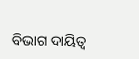ବିଭାଗ ଦାୟିତ୍ୱ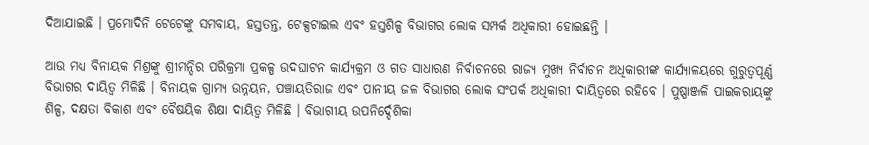ଦିଆଯାଇଛି । ପ୍ରମୋଦିନି ଟେଟେଙ୍କୁ ସମବାୟ, ହସ୍ତତନ୍ତ, ଟେକ୍ସଟାଇଲ ଏବଂ ହସ୍ତଶିଳ୍ପ ବିଭାଗର ଲୋକ ସମ୍ପର୍କ ଅଧିକାରୀ ହୋଇଛନ୍ତି ।

ଆଉ ମଧ୍ୟ ବିନାୟକ ମିଶ୍ରଙ୍କୁ ଶ୍ରୀମନ୍ଦିର ପରିକ୍ରମା ପ୍ରକଳ୍ପ ଉଦଘାଟନ କାର୍ଯ୍ୟକ୍ରମ ଓ ଗତ ସାଧାରଣ ନିର୍ବାଚନରେ ରାଜ୍ୟ ମୁଖ୍ୟ ନିର୍ବାଚନ ଅଧିକାରୀଙ୍କ କାର୍ଯ୍ୟାଳୟରେ ଗୁରୁତ୍ୱପୂର୍ଣ୍ଣ ବିଭାଗର ଦାୟିତ୍ୱ ମିଳିଛି । ବିନାୟକ ଗ୍ରାମ୍ୟ ଉନ୍ନୟନ, ପଞ୍ଚାୟତିରାଜ ଏବଂ ପାନୀୟ ଜଳ ବିଭାଗର ଲୋକ ସଂପର୍କ ଅଧିକାରୀ ଦାୟିତ୍ୱରେ ରହିବେ । ପୁଷ୍ପାଞ୍ଜଳି ପାଇକରାୟଙ୍କୁ ଶିଳ୍ପ, ଦକ୍ଷତା ବିକାଶ ଏବଂ ବୈଷୟିକ ଶିକ୍ଷା ଦାୟିତ୍ୱ ମିଳିଛି । ବିଭାଗୀୟ ଉପନିର୍ଦ୍ଦେଶିକା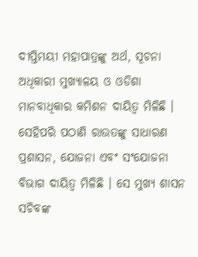ଦୀପ୍ତିମୟୀ ମହାପାତ୍ରଙ୍କୁ ଅର୍ଥ, ସୂଚନା ଅଧିକାରୀ ମୁଖ୍ୟାଳୟ ଓ ଓଡିଶା ମାନବାଧିକାର କମିଶନ ଦାୟିତ୍ୱ ମିଳିଛି । ସେହିପରି ପଠାଣି ରାଉତଙ୍କୁ ସାଧାରଣ ପ୍ରଶାସନ, ଯୋଜନା ଏବଂ ସଂଯୋଜନା ବିଭାଗ ଦାୟିତ୍ୱ ମିଳିଛି । ସେ ମୁଖ୍ୟ ଶାସନ ସଚିବଙ୍କ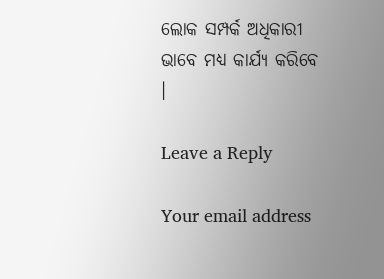ଲୋକ ସମ୍ପର୍କ ଅଧିକାରୀ ଭାବେ ମଧ୍ୟ କାର୍ଯ୍ୟ କରିବେ ।

Leave a Reply

Your email address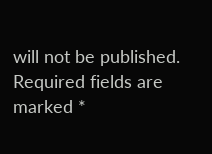will not be published. Required fields are marked *